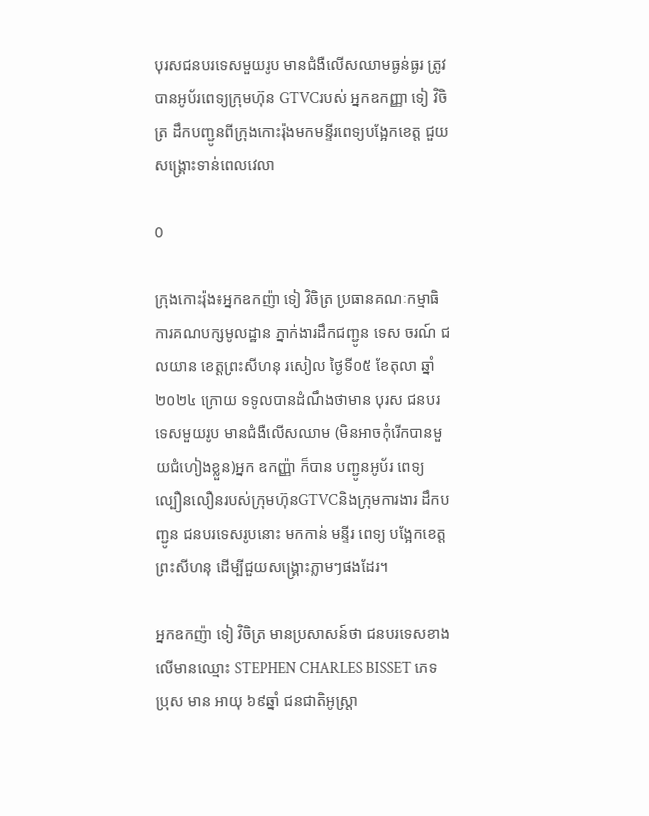បុរសជនបរទេសមួយរូប មានជំងឺលើសឈាមធ្ងន់ធ្ងរ ត្រូវបានអូប័រពេទ្យក្រុមហ៊ុន GTVCរបស់ អ្នកឧកញ្ញា ទៀ វិចិត្រ ដឹកបញ្ជូនពីក្រុងកោះរ៉ុងមកមន្ទីរពេទ្យបង្អែកខេត្ត ជួយសង្រ្គោះទាន់ពេលវេលា

0

ក្រុងកោះរ៉ុង៖អ្នកឧកញ៉ា ទៀ វិចិត្រ ប្រធានគណៈកម្មាធិការគណបក្សមូលដ្ឋាន ភ្នាក់ងារដឹកជញ្ជូន ទេស ចរណ៍ ជលយាន ខេត្តព្រះសីហនុ រសៀល ថ្ងៃទី០៥ ខែតុលា ឆ្នាំ២០២៤ ក្រោយ ទទូលបានដំណឹងថាមាន បុរស ជនបរទេសមួយរូប មានជំងឺលើសឈាម (មិនអាចកុំរើកបានមួយជំហៀងខ្លួន)អ្នក ឧកញ្ញ៉ា ក៏បាន បញ្ជូនអូប័រ ពេទ្យ ល្បឿនលឿនរបស់ក្រុមហ៊ុនGTVCនិងក្រុមការងារ ដឹកបញ្ជូន ជនបរទេសរូបនោះ មកកាន់ មន្ទីរ ពេទ្យ បង្អែកខេត្តព្រះសីហនុ ដើម្បីជួយសង្គ្រោះភ្លាមៗផងដែរ។

អ្នកឧកញ៉ា ទៀ វិចិត្រ មានប្រសាសន៍ថា ជនបរទេសខាងលើមានឈ្មោះ STEPHEN CHARLES BISSET ភេទប្រុស មាន អាយុ ៦៩ឆ្នាំ ជនជាតិអូស្រ្តា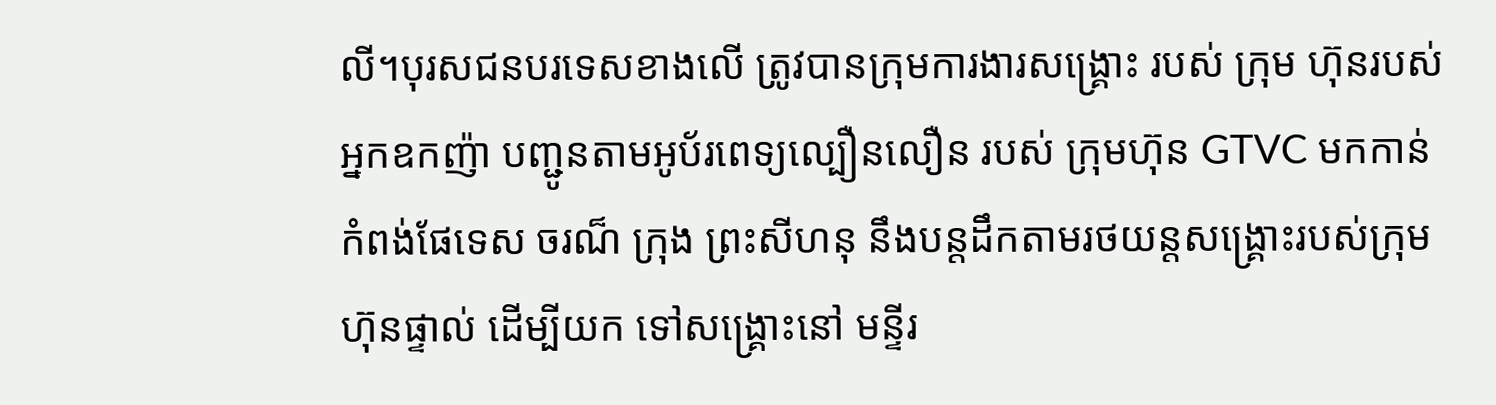លី។បុរសជនបរទេសខាងលើ ត្រូវបានក្រុមការងារសង្គ្រោះ របស់ ក្រុម ហ៊ុនរបស់ អ្នកឧកញ៉ា បញ្ជូនតាមអូប័រពេទ្យល្បឿនលឿន របស់ ក្រុមហ៊ុន GTVC មកកាន់ កំពង់ផែទេស ចរណ៏ ក្រុង ព្រះសីហនុ នឹងបន្តដឹកតាមរថយន្តសង្គ្រោះរបស់ក្រុមហ៊ុនផ្ទាល់ ដើម្បីយក ទៅសង្គ្រោះនៅ មន្ទីរ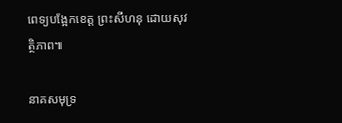ពេទ្យបង្អែកខេត្ត ព្រះសីហនុ ដោយសុវត្ថិភាព៕

នាគសមុទ្រ